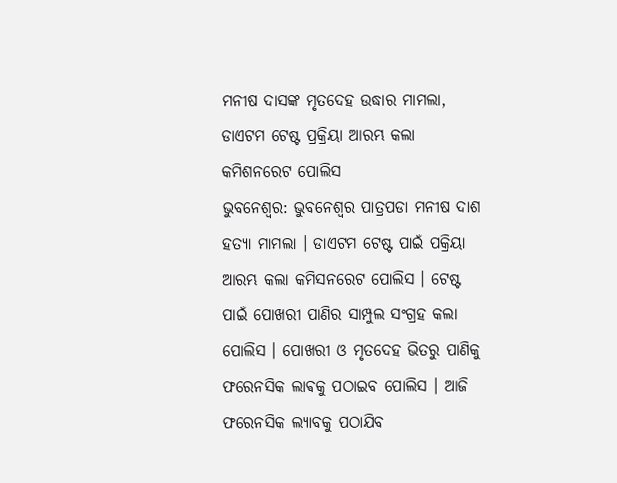ମନୀଷ ଦାସଙ୍କ ମୃତଦେହ ଉଦ୍ଧାର ମାମଲା, ଡାଏଟମ ଟେଷ୍ଟ ପ୍ରକ୍ରିୟା ଆରମ୍ଭ କଲା କମିଶନରେଟ ପୋଲିସ
ଭୁବନେଶ୍ୱର: ଭୁବନେଶ୍ୱର ପାତ୍ରପଡା ମନୀଷ ଦାଶ ହତ୍ୟା ମାମଲା । ଡାଏଟମ ଟେଷ୍ଟ ପାଇଁ ପକ୍ରିୟା ଆରମ୍ଭ କଲା କମିସନରେଟ ପୋଲିସ । ଟେଷ୍ଟ ପାଇଁ ପୋଖରୀ ପାଣିର ସାମ୍ପୁଲ ସଂଗ୍ରହ କଲା ପୋଲିସ । ପୋଖରୀ ଓ ମୃତଦେହ ଭିତରୁ ପାଣିକୁ ଫରେନସିକ ଲାଵକୁ ପଠାଇବ ପୋଲିସ । ଆଜି ଫରେନସିକ ଲ୍ୟାବକୁ ପଠାଯିବ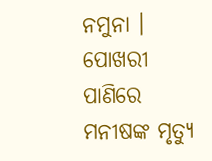ନମୁନା । ପୋଖରୀ ପାଣିରେ ମନୀଷଙ୍କ ମୃତ୍ୟୁ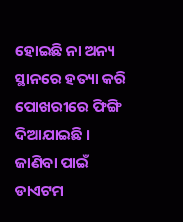ହୋଇଛି ନା ଅନ୍ୟ ସ୍ଥାନରେ ହତ୍ୟା କରି ପୋଖରୀରେ ଫିଙ୍ଗି ଦିଆଯାଇଛି । ଜାଣିବା ପାଇଁ ଡାଏଟମ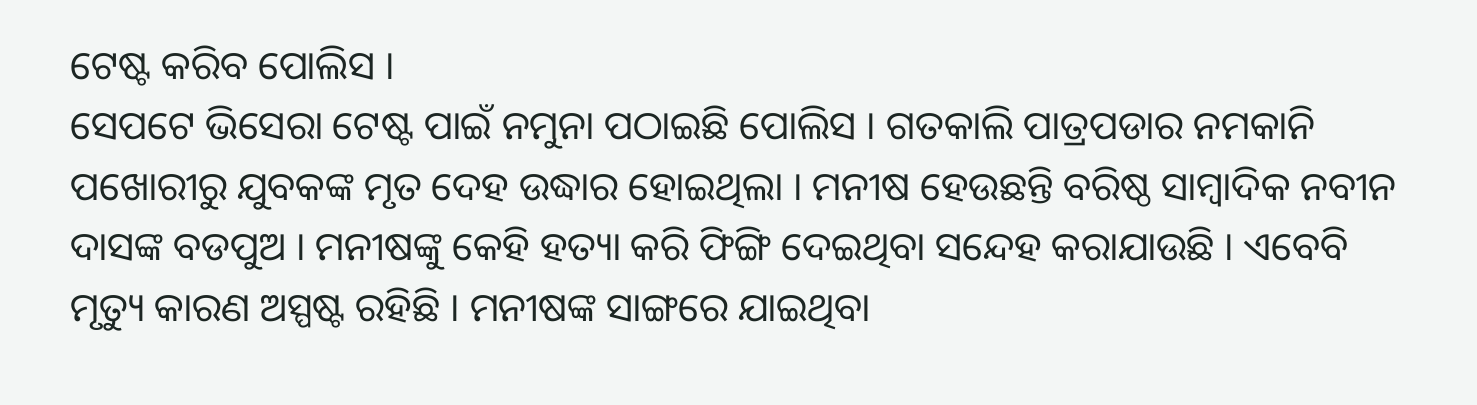ଟେଷ୍ଟ କରିବ ପୋଲିସ ।
ସେପଟେ ଭିସେରା ଟେଷ୍ଟ ପାଇଁ ନମୁନା ପଠାଇଛି ପୋଲିସ । ଗତକାଲି ପାତ୍ରପଡାର ନମକାନି ପଖୋରୀରୁ ଯୁବକଙ୍କ ମୃତ ଦେହ ଉଦ୍ଧାର ହୋଇଥିଲା । ମନୀଷ ହେଉଛନ୍ତି ବରିଷ୍ଠ ସାମ୍ବାଦିକ ନବୀନ ଦାସଙ୍କ ବଡପୁଅ । ମନୀଷଙ୍କୁ କେହି ହତ୍ୟା କରି ଫିଙ୍ଗି ଦେଇଥିବା ସନ୍ଦେହ କରାଯାଉଛି । ଏବେବି ମୃତ୍ୟୁ କାରଣ ଅସ୍ପଷ୍ଟ ରହିଛି । ମନୀଷଙ୍କ ସାଙ୍ଗରେ ଯାଇଥିବା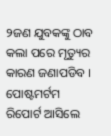୨ଜଣ ଯୁବକଙ୍କୁ ଠାବ କଲା ପରେ ମୃତ୍ୟୁର କାରଣ ଜଣାପଡିବ । ପୋଷ୍ଟମର୍ଟମ ରିପୋର୍ଟ ଆସିଲେ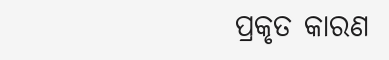ପ୍ରକୃତ କାରଣ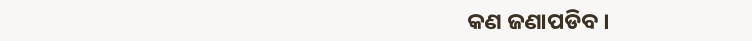କଣ ଜଣାପଡିବ ।